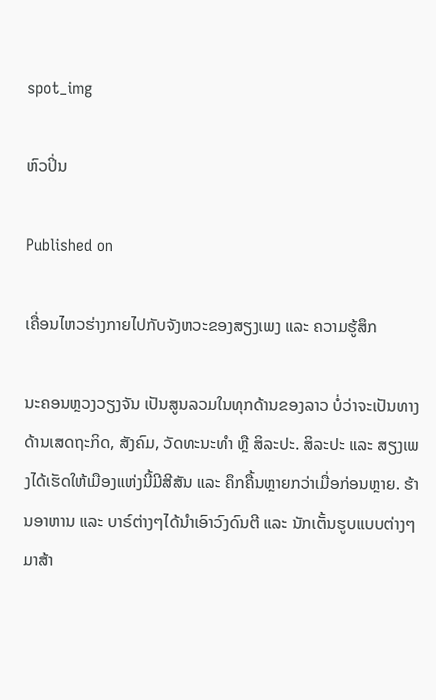spot_img

ຫົວປິ່ນ

Published on

ເຄື່ອນໄຫວຮ່າງກາຍໄປກັບຈັງຫວະຂອງສຽງເພງ ແລະ ຄວາມຮູ້ສຶກ

ນະຄອນຫຼວງວຽງຈັນ ເປັນສູນລວມໃນທຸກດ້ານຂອງລາວ ບໍ່ວ່າຈະເປັນທາງດ້ານເສດຖະກິດ, ສັງຄົມ, ວັດທະນະທຳ ຫຼື ສິລະປະ. ສິລະປະ ແລະ ສຽງເພງໄດ້ເຮັດໃຫ້ເມືອງແຫ່ງນີ້ມີສີສັນ ແລະ ຄຶກຄື້ນຫຼາຍກວ່າເມື່ອກ່ອນຫຼາຍ. ຮ້ານອາຫານ ແລະ ບາຣ໌ຕ່າງໆໄດ້ນໍາເອົາວົງດົນຕີ ແລະ ນັກເຕັ້ນຮູບແບບຕ່າງໆ ມາສ້າ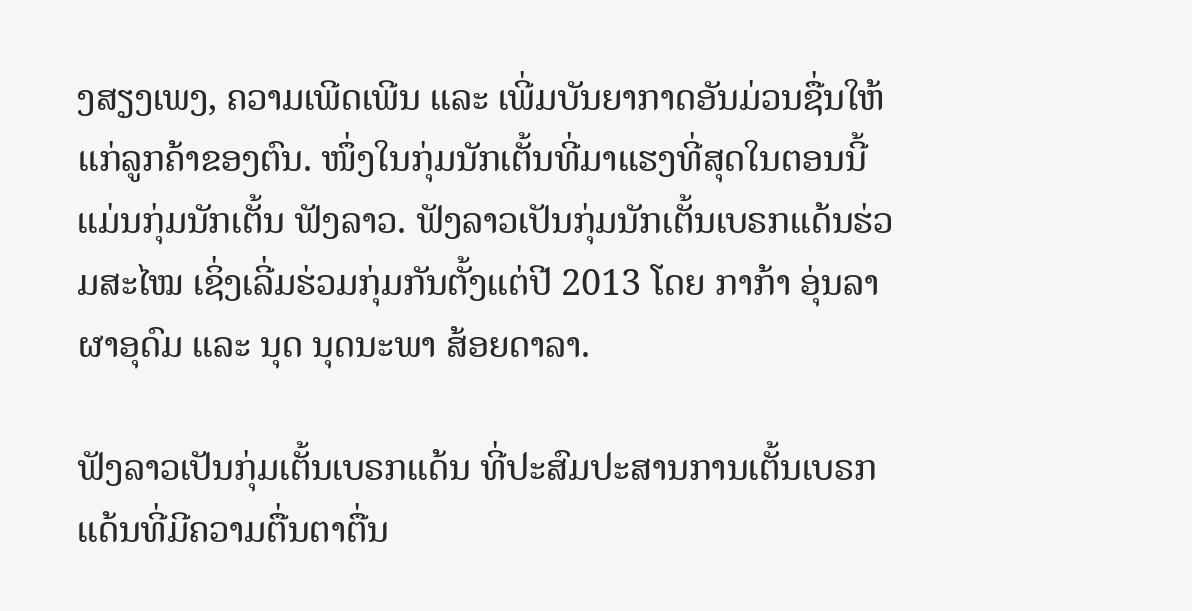ງສຽງເພງ, ຄວາມເພີດເພີນ ແລະ ເພີ່ມບັນຍາກາດອັນມ່ວນຊື່ນໃຫ້ແກ່ລູກຄ້າຂອງຕົນ. ໜຶ່ງໃນກຸ່ມນັກເຕັ້ນທີ່ມາແຮງທີ່ສຸດໃນຕອນນີ້ແມ່ນກຸ່ມນັກເຕັ້ນ ຟັງລາວ. ຟັງລາວເປັນກຸ່ມນັກເຕັ້ນເບຣກແດ້ນຮ່ວມສະໄໝ ເຊິ່ງເລີ່ມຮ່ວມກຸ່ມກັນຕັ້ງແຕ່ປີ 2013 ໂດຍ ກາກ້າ ອຸ່ນລາ ຜາອຸດົມ ແລະ ນຸດ ນຸດນະພາ ສ້ອຍດາລາ.

ຟັງລາວເປັນກຸ່ມເຕັ້ນເບຣກແດ້ນ ທີ່ປະສົມປະສານການເຕັ້ນເບຣກແດ້ນທີ່ມີຄວາມຕື່ນຕາຕື່ນ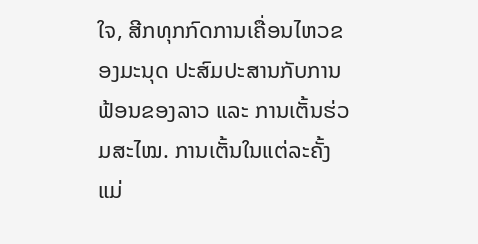ໃຈ, ສີກທຸກກົດການເຄື່ອນໄຫວຂອງມະນຸດ ປະສົມປະສານກັບການຟ້ອນຂອງລາວ ແລະ ການເຕັ້ນຮ່ວມສະໄໝ. ການເຕັ້ນໃນແຕ່ລະຄັ້ງແມ່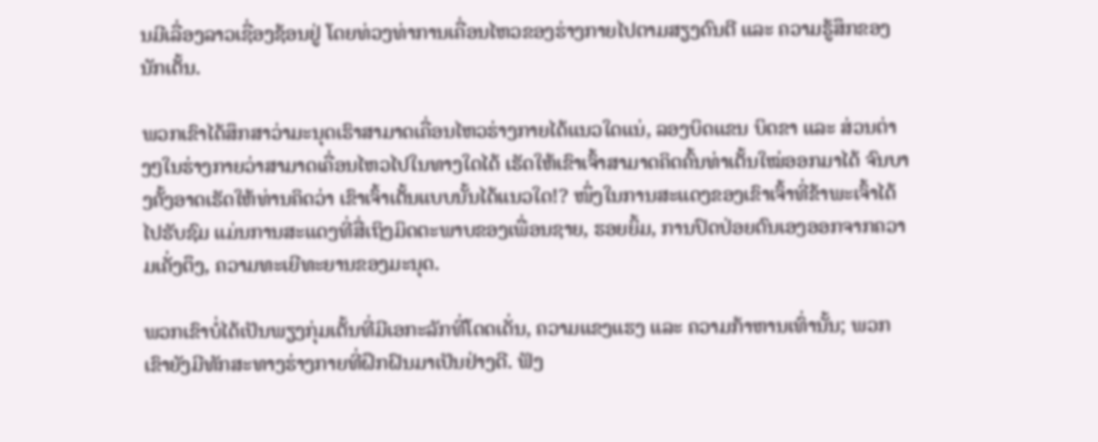ນມີເລື່ອງລາວເຊື່ອງຊ້ອນຢູ່ ໂດຍທ່ວງທ່າການເຄື່ອນໄຫວຂອງຮ່າງກາຍໄປຕາມສຽງດົນຕີ ແລະ ຄວາມຮູ້ສຶກຂອງນັກເຕັ້ນ.

ພວກເຂົາໄດ້ສຶກສາວ່າມະນຸດເຮົາສາມາດເຄື່ອນໄຫວຮ່າງກາຍໄດ້ແນວໃດແນ່, ລອງບິດແຂນ ບິດຂາ ແລະ ສ່ວນຕ່າງໆໃນຮ່າງກາຍວ່າສາມາດເຄື່ອນໄຫວໄປໃນທາງໃດໄດ້ ເຮັດໃຫ້ເຂົາເຈົ້າສາມາດຄິດຄົ້ນທ່າເຕັ້ນໃໝ່ອອກມາໄດ້ ຈົນບາງຄັ້ງອາດເຮັດໃຫ້ທ່ານຄິດວ່າ ເຂົາເຈົ້າເຕັ້ນແບບນັ້ນໄດ້ແນວໃດ!? ໜຶ່ງໃນການສະແດງຂອງເຂົາເຈົ້າທີ່ຂ້າພະເຈົ້າໄດ້ໄປຮັບຊົມ ແມ່ນການສະແດງທີ່ສື່ເຖິງມິດຕະພາບຂອງເພື່ອນຊາຍ, ຮອຍຍິ້ມ, ການປົດປ່ອຍຕົນເອງອອກຈາກຄວາມເຄັ່ງຕຶງ, ຄວາມທະເຍີທະຍານຂອງມະນຸດ.

ພວກເຂົາບໍ່ໄດ້ເປັນພຽງກຸ່ມເຕັ້ນທີ່ມີເອກະລັກທີ່ໂດດເດັ່ນ, ຄວາມແຂງແຮງ ແລະ ຄວາມກ້າຫານເທົ່ານັ້ນ; ພວກເຂົາຍັງມີທັກສະທາງຮ່າງກາຍທີ່ຝຶກຝົນມາເປັນຢ່າງດີ. ຟັງ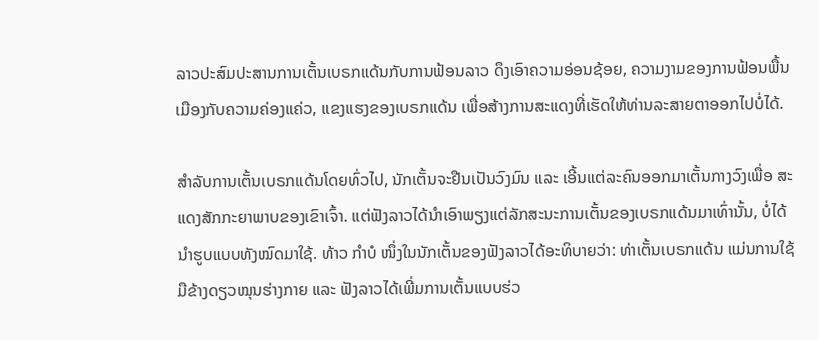ລາວປະສົມປະສານການເຕັ້ນເບຣກແດ້ນກັບການຟ້ອນລາວ ດຶງເອົາຄວາມອ່ອນຊ້ອຍ, ຄວາມງາມຂອງການຟ້ອນພື້ນເມືອງກັບຄວາມຄ່ອງແຄ່ວ, ແຂງແຮງຂອງເບຣກແດ້ນ ເພື່ອສ້າງການສະແດງທີ່ເຮັດໃຫ້ທ່ານລະສາຍຕາອອກໄປບໍ່ໄດ້.

ສຳລັບການເຕັ້ນເບຣກແດ້ນໂດຍທົ່ວໄປ, ນັກເຕັ້ນຈະຢືນເປັນວົງມົນ ແລະ ເອີ້ນແຕ່ລະຄົນອອກມາເຕັ້ນກາງວົງເພື່ອ ສະແດງສັກກະຍາພາບຂອງເຂົາເຈົ້າ. ແຕ່ຟັງລາວໄດ້ນໍາເອົາພຽງແຕ່ລັກສະນະການເຕັ້ນຂອງເບຣກແດ້ນມາເທົ່ານັ້ນ, ບໍ່ໄດ້ນໍາຮູບແບບທັງໝົດມາໃຊ້. ທ້າວ ກຳບໍ ໜຶ່ງໃນນັກເຕັ້ນຂອງຟັງລາວໄດ້ອະທິບາຍວ່າ: ທ່າເຕັ້ນເບຣກແດ້ນ ແມ່ນການໃຊ້ມືຂ້າງດຽວໝຸນຮ່າງກາຍ ແລະ ຟັງລາວໄດ້ເພີ່ມການເຕັ້ນແບບຮ່ວ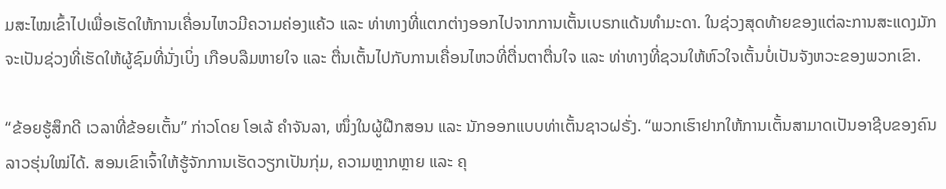ມສະໄໝເຂົ້າໄປເພື່ອເຮັດໃຫ້ການເຄື່ອນໄຫວມີຄວາມຄ່ອງແຄ້ວ ແລະ ທ່າທາງທີ່ແຕກຕ່າງອອກໄປຈາກການເຕັ້ນເບຣກແດ້ນທຳມະດາ. ໃນຊ່ວງສຸດທ້າຍຂອງແຕ່ລະການສະແດງມັກຈະເປັນຊ່ວງທີ່ເຮັດໃຫ້ຜູ້ຊົມທີ່ນັ່ງເບິ່ງ ເກືອບລືມຫາຍໃຈ ແລະ ຕື່ນເຕັ້ນໄປກັບການເຄື່ອນໄຫວທີ່ຕື່ນຕາຕື່ນໃຈ ແລະ ທ່າທາງທີ່ຊວນໃຫ້ຫົວໃຈເຕັ້ນບໍ່ເປັນຈັງຫວະຂອງພວກເຂົາ.

“ຂ້ອຍຮູ້ສຶກດີ ເວລາທີ່ຂ້ອຍເຕັ້ນ” ກ່າວໂດຍ ໂອເລ້ ຄໍາຈັນລາ, ໜຶ່ງໃນຜູ້ຝືກສອນ ແລະ ນັກອອກແບບທ່າເຕັ້ນຊາວຝຣັ່ງ. “ພວກເຮົາຢາກໃຫ້ການເຕັ້ນສາມາດເປັນອາຊີບຂອງຄົນລາວຮຸ່ນໃໝ່ໄດ້. ສອນເຂົາເຈົ້າໃຫ້ຮູ້ຈັກການເຮັດວຽກເປັນກຸ່ມ, ຄວາມຫຼາກຫຼາຍ ແລະ ຄຸ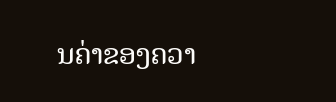ນຄ່າຂອງຄວາ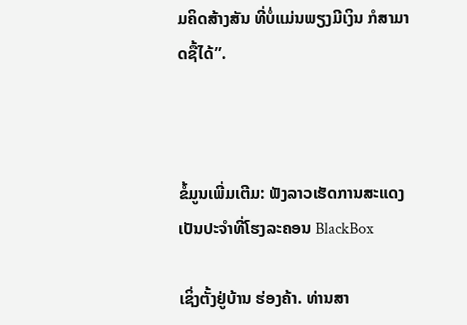ມຄິດສ້າງສັນ ທີ່ບໍ່ແມ່ນພຽງມີເງິນ ກໍສາມາດຊື້ໄດ້”.



ຂໍ້ມູນເພີ່ມເຕີມ: ຟັງລາວເຮັດການສະແດງເປັນປະຈໍາທີ່ໂຮງລະຄອນ BlackBox

ເຊິ່ງຕັ້ງຢູ່ບ້ານ ຮ່ອງຄ້າ. ທ່ານສາ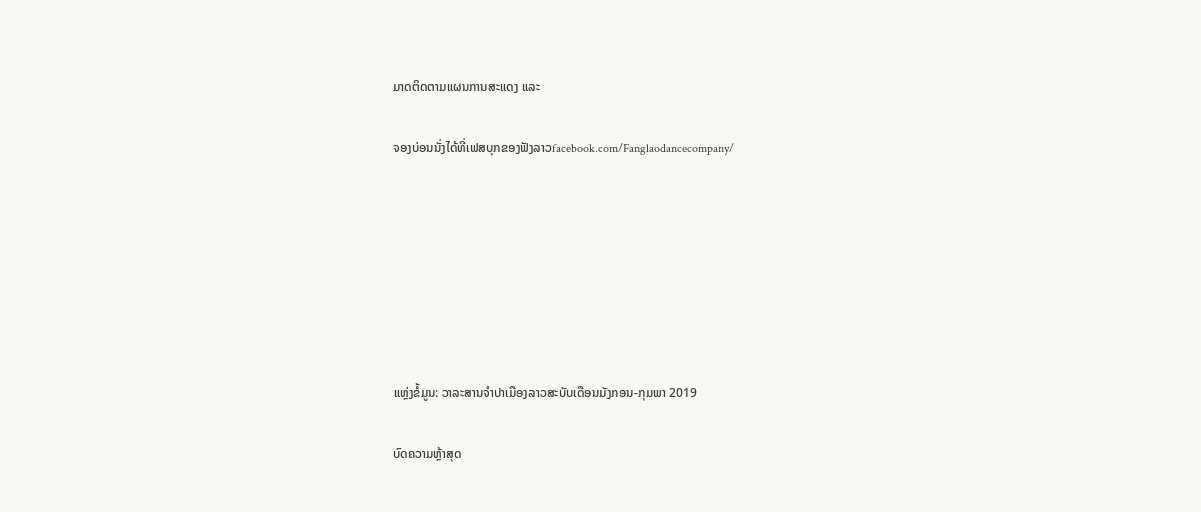ມາດຕິດຕາມແຜນການສະແດງ ແລະ

ຈອງບ່ອນນັ່ງໄດ້ທີ່ເຟສບຸກຂອງຟັງລາວfacebook.com/Fanglaodancecompany/







ແຫຼ່ງຂໍ້ມູນ: ວາລະສານຈໍາປາເມືອງລາວສະບັບເດືອນມັງກອນ-ກຸມພາ 2019

ບົດຄວາມຫຼ້າສຸດ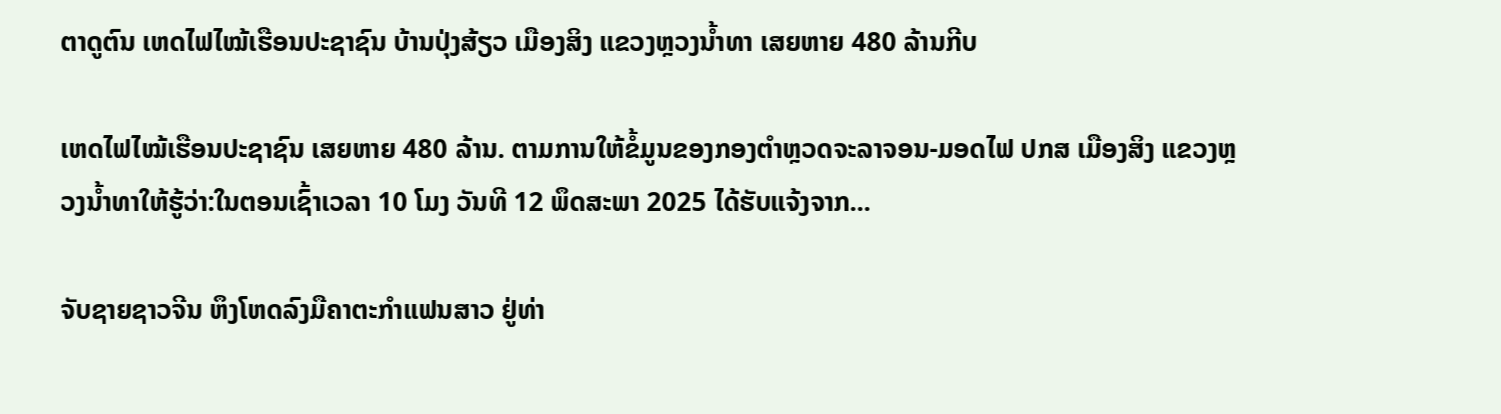ຕາດູຕົນ ເຫດໄຟໄໝ້ເຮືອນປະຊາຊົນ ບ້ານປຸ່ງສ້ຽວ ເມືອງສິງ ແຂວງຫຼວງນ້ຳທາ ເສຍຫາຍ 480 ລ້ານກີບ

ເຫດໄຟໄໝ້ເຮືອນປະຊາຊົນ ເສຍຫາຍ 480 ລ້ານ. ຕາມການໃຫ້ຂໍ້ມູນຂອງກອງຕຳຫຼວດຈະລາຈອນ-ມອດໄຟ ປກສ ເມືອງສິງ ແຂວງຫຼວງນ້ຳທາໃຫ້ຮູ້ວ່າ:ໃນຕອນເຊົ້າເວລາ 10 ໂມງ ວັນທີ 12 ພຶດສະພາ 2025 ໄດ້ຮັບແຈ້ງຈາກ...

ຈັບຊາຍຊາວຈີນ ຫຶງໂຫດລົງມືຄາຕະກຳແຟນສາວ ຢູ່ທ່າ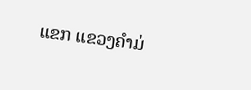ແຂກ ແຂວງຄຳມ່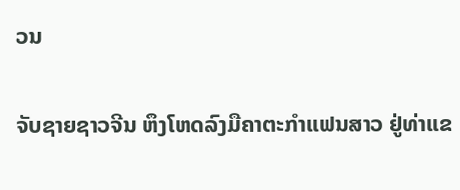ວນ

ຈັບຊາຍຊາວຈີນ ຫຶງໂຫດລົງມືຄາຕະກຳແຟນສາວ ຢູ່ທ່າແຂ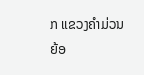ກ ແຂວງຄຳມ່ວນ ຍ້ອ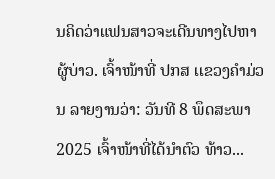ນຄິດວ່າແຟນສາວຈະເດີນທາງໄປຫາຜູ້ບ່າວ. ເຈົ້າໜ້າທີ່ ປກສ ເເຂວງຄໍາມ່ວນ ລາຍງານວ່າ: ວັນທີ 8 ພຶດສະພາ 2025 ເຈົ້າໜ້າທີ່ໄດ້ນໍາຕົວ ທ້າວ...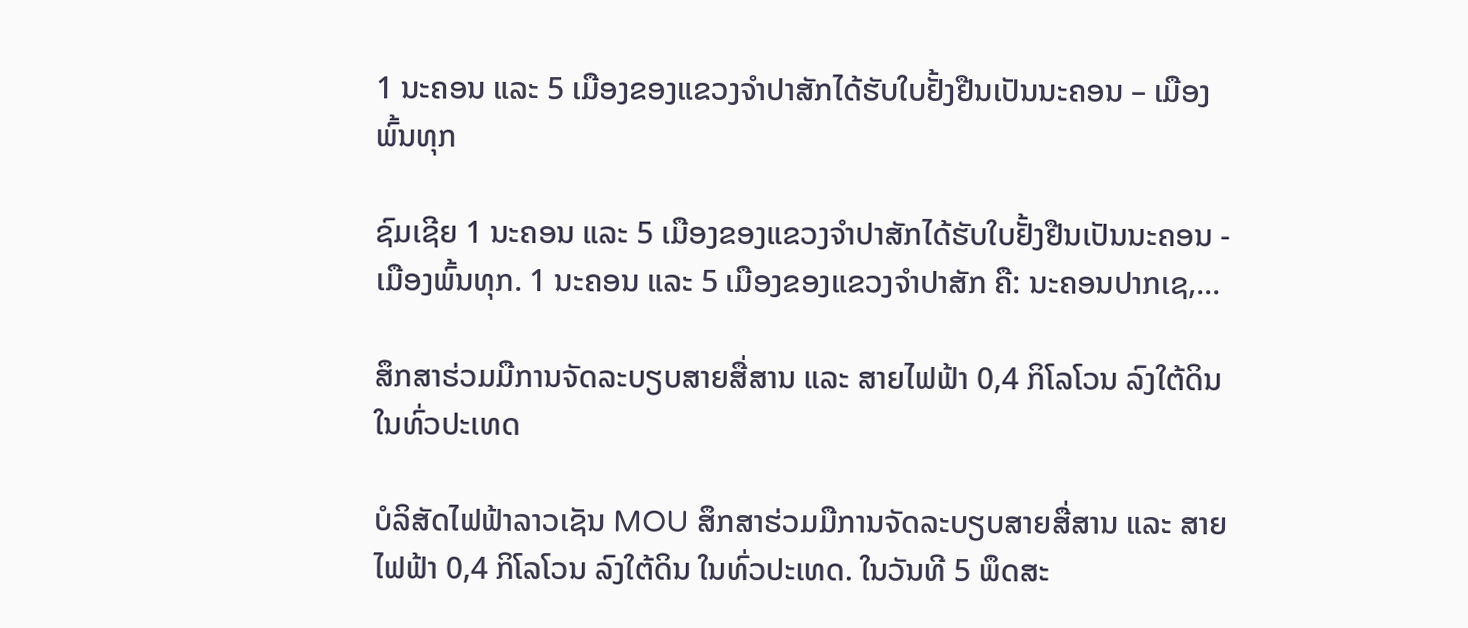1 ນະຄອນ ແລະ 5 ເມືອງຂອງແຂວງຈໍາປາສັກໄດ້ຮັບໃບຢັ້ງຢືນເປັນນະຄອນ – ເມືອງພົ້ນທຸກ

ຊົມເຊີຍ 1 ນະຄອນ ແລະ 5 ເມືອງຂອງແຂວງຈຳປາສັກໄດ້ຮັບໃບຢັ້ງຢືນເປັນນະຄອນ - ເມືອງພົ້ນທຸກ. 1 ນະຄອນ ແລະ 5 ເມືອງຂອງແຂວງຈໍາປາສັກ ຄື: ນະຄອນປາກເຊ,...

ສຶກສາຮ່ວມມືການຈັດລະບຽບສາຍສື່ສານ ແລະ ສາຍໄຟຟ້າ 0,4 ກິໂລໂວນ ລົງໃຕ້ດິນ ໃນທົ່ວປະເທດ

ບໍລິສັດໄຟຟ້າລາວເຊັນ MOU ສຶກສາຮ່ວມມືການຈັດລະບຽບສາຍສື່ສານ ແລະ ສາຍໄຟຟ້າ 0,4 ກິໂລໂວນ ລົງໃຕ້ດິນ ໃນທົ່ວປະເທດ. ໃນວັນທີ 5 ພຶດສະ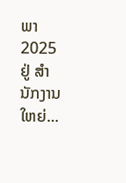ພາ 2025 ຢູ່ ສໍານັກງານໃຫຍ່...